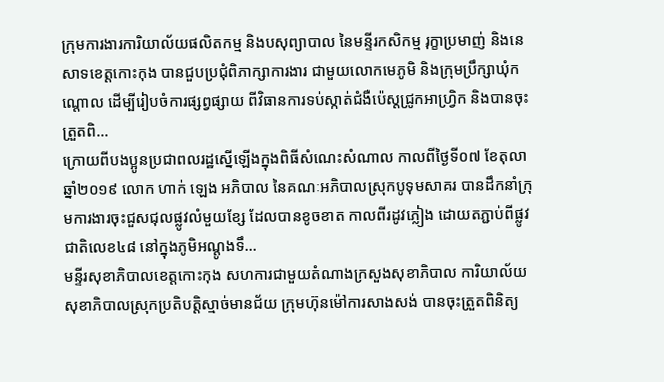ក្រុមការងារការិយាល័យផលិតកម្ម និងបសុព្យាបាល នៃមន្ទីរកសិកម្ម រុក្ខាប្រមាញ់ និងនេសាទខេត្តកោះកុង បានជួបប្រជុំពិភាក្សាការងារ ជាមួយលោកមេភូមិ និងក្រុមប្រឹក្សាឃុំកណ្តោល ដើម្បីរៀបចំការផ្សព្វផ្សាយ ពីវិធានការទប់ស្កាត់ជំងឺប៉េស្តជ្រូកអាហ្រ្វិក និងបានចុះត្រួតពិ...
ក្រោយពីបងប្អូនប្រជាពលរដ្ឋស្នើឡើងក្នុងពិធីសំណេះសំណាល កាលពីថ្ងៃទី០៧ ខែតុលា ឆ្នាំ២០១៩ លោក ហាក់ ឡេង អភិបាល នៃគណៈអភិបាលស្រុកបូទុមសាគរ បានដឹកនាំក្រុមការងារចុះជួសជុលផ្លូវលំមួយខ្សែ ដែលបានខូចខាត កាលពីរដូវភ្លៀង ដោយតភ្ជាប់ពីផ្លូវជាតិលេខ៤៨ នៅក្នុងភូមិអណ្តូងទឹ...
មន្ទីរសុខាភិបាលខេត្តកោះកុង សហការជាមួយតំណាងក្រសួងសុខាភិបាល ការិយាល័យសុខាភិបាលស្រុកប្រតិបត្តិស្មាច់មានជ័យ ក្រុមហ៊ុនម៉ៅការសាងសង់ បានចុះត្រួតពិនិត្យ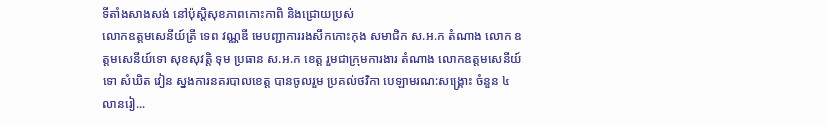ទីតាំងសាងសង់ នៅប៉ុសិ្តសុខភាពកោះកាពិ និងជ្រោយប្រស់
លោកឧត្តមសេនីយ៍ត្រី ទេព វណ្ណឌី មេបញ្ជាការរងសឹកកោះកុង សមាជិក ស.អ.ក តំណាង លោក ឧត្តមសេនីយ៍ទោ សុខសុវត្តិ ទុម ប្រធាន ស.ឣ.ក ខេត្ត រួមជាក្រុមការងារ តំណាង លោកឧត្តមសេនីយ៍ទោ សំឃិត វៀន ស្នងការនគរបាលខេត្ត បានចូលរួម ប្រគល់ថវិកា បេឡាមរណ:សង្គ្រោះ ចំនួន ៤ លានរៀ...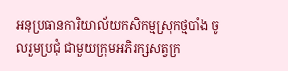អនុប្រធានការិយាល័យកសិកម្មស្រុកថ្មបាំង ចូលរួមប្រជុំ ជាមួយក្រុមអភិរក្សសត្វក្រ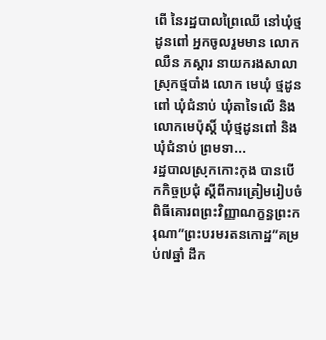ពើ នៃរដ្ឋបាលព្រៃឈើ នៅឃុំថ្មដូនពៅ អ្នកចូលរួមមាន លោក ឈឺន ភស្តារ នាយករងសាលាស្រុកថ្មបាំង លោក មេឃុំ ថ្មដូនពៅ ឃុំជំនាប់ ឃុំតាទៃលើ និងលោកមេប៉ុស្តិ៍ ឃុំថ្មដូនពៅ និងឃុំជំនាប់ ព្រមទា...
រដ្ឋបាលស្រុកកោះកុង បានបើកកិច្ចប្រជុំ ស្តីពីការត្រៀមរៀបចំពិធីគោរពព្រះវិញ្ញាណក្ខន្ធព្រះករុណា”ព្រះបរមរតនកោដ្ឋ”គម្រប់៧ឆ្នាំ ដឹក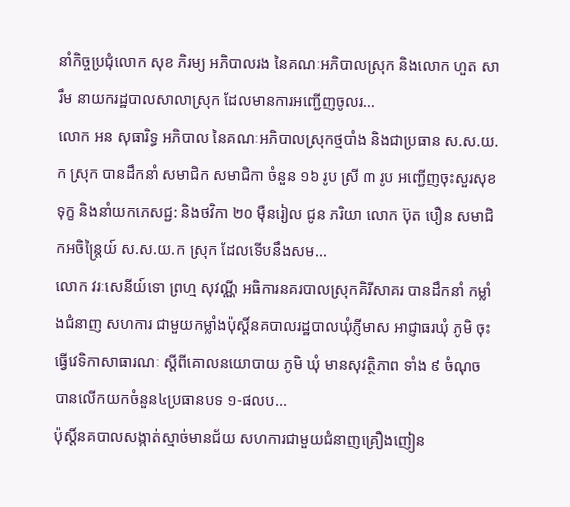នាំកិច្ចប្រជុំលោក សុខ ភិរម្យ អភិបាលរង នៃគណៈអភិបាលស្រុក និងលោក ហួត សារឹម នាយករដ្ឋបាលសាលាស្រុក ដែលមានការអញ្ជើញចូលរ...
លោក អន សុធារិទ្ធ អភិបាល នៃគណៈអភិបាលស្រុកថ្មបាំង និងជាប្រធាន ស.ស.យ.ក ស្រុក បានដឹកនាំ សមាជិក សមាជិកា ចំនួន ១៦ រូប ស្រី ៣ រូប អញ្ជើញចុះសួរសុខទុក្ខ និងនាំយកភេសជ្ជ: និងថវិកា ២០ មុឺនរៀល ជូន ភរិយា លោក ប៊ុត បឿន សមាជិកអចិន្ត្រៃយ៍ ស.ស.យ.ក ស្រុក ដែលទេីបនឹងសម...
លោក វរៈសេនីយ៍ទោ ព្រហ្ម សុវណ្ណី អធិការនគរបាលស្រុកគិរីសាគរ បានដឹកនាំ កម្លាំងជំនាញ សហការ ជាមួយកម្លាំងប៉ុស្តិ៍នគបាលរដ្ឋបាលឃុំភ្ញីមាស អាជ្ញាធរឃុំ ភូមិ ចុះធ្វើវេទិកាសាធារណៈ ស្តីពីគោលនយោបាយ ភូមិ ឃុំ មានសុវត្ថិភាព ទាំង ៩ ចំណុច បានលើកយកចំនួន៤ប្រធានបទ ១-ផលប...
ប៉ុស្តិ៍នគបាលសង្កាត់ស្មាច់មានជ័យ សហការជាមួយជំនាញគ្រឿងញៀន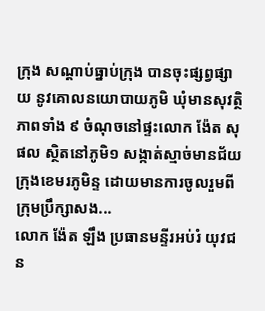ក្រុង សណ្ដាប់ធ្នាប់ក្រុង បានចុះផ្សព្វផ្សាយ នូវគោលនយោបាយភូមិ ឃុំមានសុវត្ថិភាពទាំង ៩ ចំណុចនៅផ្ទះលោក ង៉ែត សុផល ស្ថិតនៅភូមិ១ សង្កាត់ស្មាច់មានជ័យ ក្រុងខេមរភូមិន្ទ ដោយមានការចូលរួមពី ក្រុមប្រឹក្សាសង...
លោក ង៉ែត ឡឹង ប្រធានមន្ទីរអប់រំ យុវជន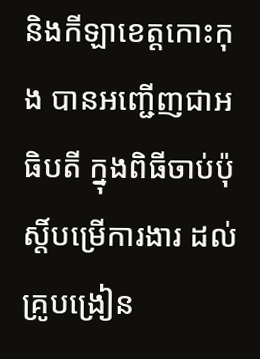និងកីឡាខេត្តកោះកុង បានអញ្ជើញជាអធិបតី ក្នុងពិធីចាប់ប៉ុស្តិ៍បម្រើការងារ ដល់គ្រូបង្រៀន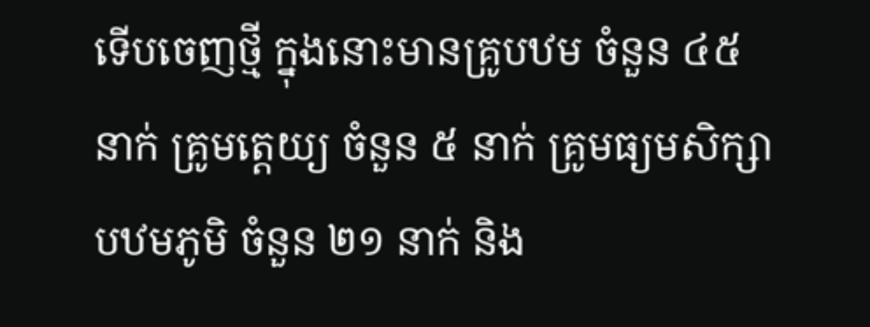ទើបចេញថ្មី ក្នុងនោះមានគ្រូបឋម ចំនួន ៤៥ នាក់ គ្រូមត្តេយ្យ ចំនួន ៥ នាក់ គ្រូមធ្យមសិក្សាបឋមភូមិ ចំនួន ២១ នាក់ និង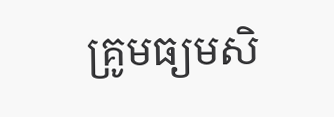គ្រូមធ្យមសិ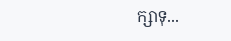ក្សាទុ...